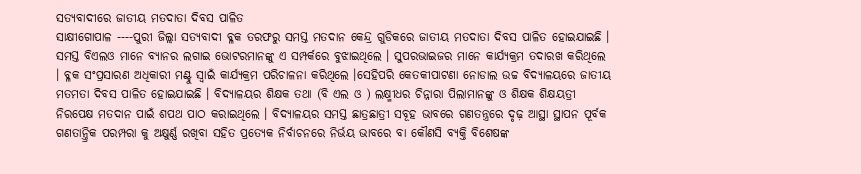ସତ୍ୟବାଦୀରେ ଜାତୀୟ ମତଦାତା ଦିବସ ପାଳିତ
ସାକ୍ଷୀଗୋପାଳ ----ପୁରୀ ଜିଲ୍ଲା ସତ୍ୟବାଦୀ ବ୍ଳକ ତରଫରୁ ସମସ୍ତ ମତଦାନ କେନ୍ଦ୍ର ଗୁଡିକରେ ଜାତୀୟ ମତଦାତା ଦିବସ ପାଳିତ ହୋଇଯାଇଛି । ସମସ୍ତ ବିଏଲଓ ମାନେ ବ୍ୟାନର ଲଗାଇ ଭୋଟରମାନଙ୍କୁ ଏ ସମ୍ପର୍କରେ ବୁଝାଇଥିଲେ । ସୁପରଭାଇଜର ମାନେ କାର୍ଯ୍ୟକ୍ରମ ତଦାରଖ କରିଥିଲେ । ବ୍ଳକ ସଂପ୍ରସାରଣ ଅଧିକାରୀ ମଣ୍ଟୁ ସ୍ୱାଇଁ କାର୍ଯ୍ୟକ୍ରମ ପରିଚାଳନା କରିଥିଲେ ।ସେହିପରି କେତକୀପାଟଣା ନୋଡାଲ ଉଚ୍ଚ ବିଦ୍ୟାଳୟରେ ଜାତୀୟ ମତମତା ଦିବସ ପାଳିତ ହୋଇଯାଇଛି । ବିଦ୍ୟାଳୟର ଶିକ୍ଷକ ତଥା (ବି ଏଲ ଓ ) ଲକ୍ଷ୍ମୀଧର ଚିନ୍ନାରା ପିଲାମାନଙ୍କୁ ଓ ଶିକ୍ଷକ ଶିକ୍ଷୟତ୍ରୀ ନିରପେକ୍ଷ ମତଦାନ ପାଇଁ ଶପଥ ପାଠ କରାଇଥିଲେ । ବିଦ୍ୟାଳୟର ସମସ୍ତ ଛାତ୍ରଛାତ୍ରୀ ସବୂହ ଭାବରେ ଗଣତନ୍ତ୍ରରେ ଦୃଢ଼ ଆସ୍ଥା ସ୍ଥାପନ ପୂର୍ବକ ଗଣତାନ୍ତ୍ରିକ ପରମ୍ପରା କୁ ଅକ୍ଷୁର୍ଣ୍ଣ ରଖିବା ସହିତ ପ୍ରତ୍ୟେକ ନିର୍ବାଚନରେ ନିର୍ଭୟ ଭାବରେ ବା କୌଣସି ବ୍ୟକ୍ତି ବିଶେଷଙ୍କ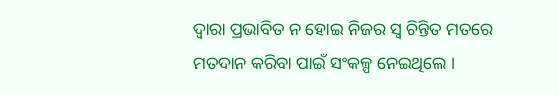ଦ୍ୱାରା ପ୍ରଭାବିତ ନ ହୋଇ ନିଜର ସ୍ୱ ଚିନ୍ତିତ ମତରେ ମତଦାନ କରିବା ପାଇଁ ସଂକଳ୍ପ ନେଇଥିଲେ ।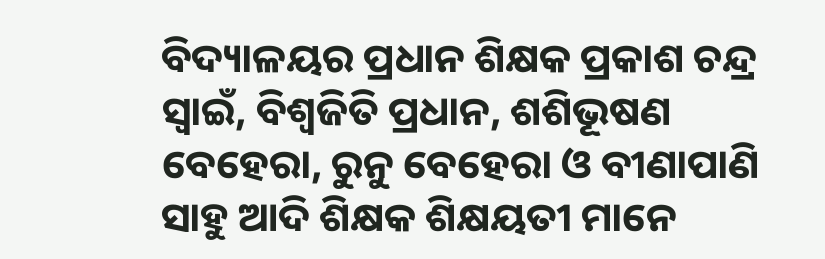ବିଦ୍ୟାଳୟର ପ୍ରଧାନ ଶିକ୍ଷକ ପ୍ରକାଶ ଚନ୍ଦ୍ର ସ୍ୱାଇଁ, ବିଶ୍ୱଜିତି ପ୍ରଧାନ, ଶଶିଭୂଷଣ ବେହେରା, ରୁନୁ ବେହେରା ଓ ବୀଣାପାଣି ସାହୁ ଆଦି ଶିକ୍ଷକ ଶିକ୍ଷୟତୀ ମାନେ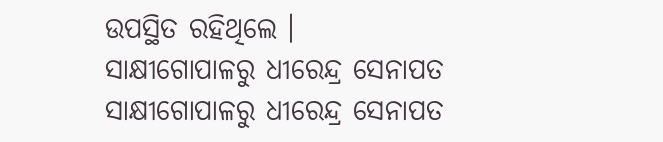ଉପସ୍ଥିତ ରହିଥିଲେ ।
ସାକ୍ଷୀଗୋପାଳରୁ ଧୀରେନ୍ଦ୍ର ସେନାପତ
ସାକ୍ଷୀଗୋପାଳରୁ ଧୀରେନ୍ଦ୍ର ସେନାପତ